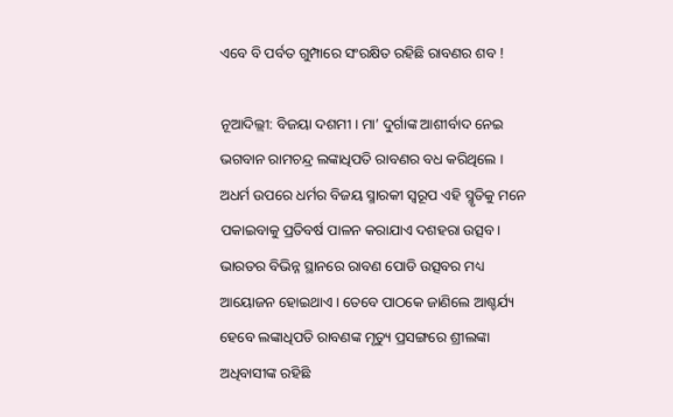ଏବେ ବି ପର୍ବତ ଗୁମ୍ପାରେ ସଂରକ୍ଷିତ ରହିଛି ରାବଣର ଶବ !

ନୂଆଦିଲ୍ଲୀ: ବିଜୟା ଦଶମୀ । ମା’ ଦୁର୍ଗାଙ୍କ ଆଶୀର୍ବାଦ ନେଇ ଭଗବାନ ରାମଚନ୍ଦ୍ର ଲଙ୍କାଧିପତି ରାବଣର ବଧ କରିଥିଲେ । ଅଧର୍ମ ଉପରେ ଧର୍ମର ବିଜୟ ସ୍ମାରକୀ ସ୍ୱରୂପ ଏହି ସ୍ମୃତିକୁ ମନେ ପକାଇବାକୁ ପ୍ରତିବର୍ଷ ପାଳନ କରାଯାଏ ଦଶହରା ଉତ୍ସବ। ଭାରତର ବିଭିନ୍ନ ସ୍ଥାନରେ ରାବଣ ପୋଡି ଉତ୍ସବର ମଧ୍ୟ ଆୟୋଜନ ହୋଇଥାଏ । ତେବେ ପାଠକେ ଜାଣିଲେ ଆଶ୍ଚର୍ଯ୍ୟ ହେବେ ଲଙ୍କାଧିପତି ରାବଣଙ୍କ ମୃତ୍ୟୁ ପ୍ରସଙ୍ଗରେ ଶ୍ରୀଲଙ୍କା ଅଧିବାସୀଙ୍କ ରହିଛି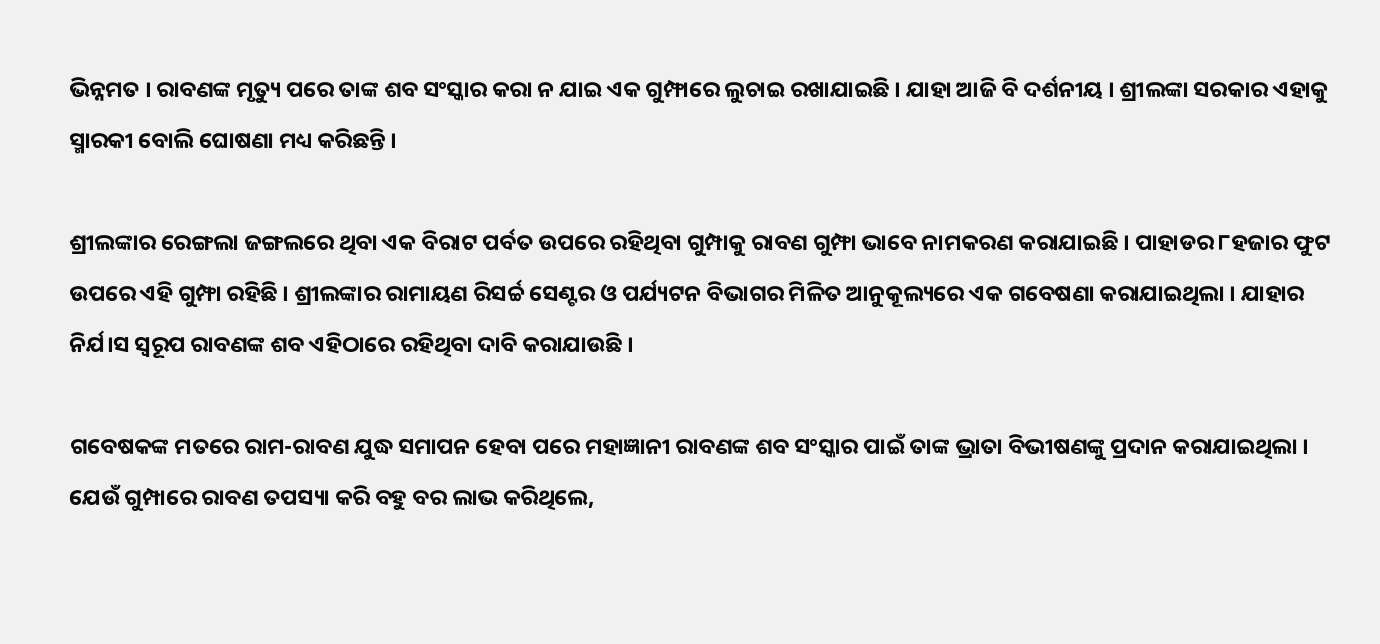ଭିନ୍ନମତ । ରାବଣଙ୍କ ମୃତ୍ୟୁ ପରେ ତାଙ୍କ ଶବ ସଂସ୍କାର କରା ନ ଯାଇ ଏକ ଗୁମ୍ଫାରେ ଲୁଚାଇ ରଖାଯାଇଛି । ଯାହା ଆଜି ବି ଦର୍ଶନୀୟ । ଶ୍ରୀଲଙ୍କା ସରକାର ଏହାକୁ ସ୍ମାରକୀ ବୋଲି ଘୋଷଣା ମଧ୍ୟ କରିଛନ୍ତି ।

ଶ୍ରୀଲଙ୍କାର ରେଙ୍ଗଲା ଜଙ୍ଗଲରେ ଥିବା ଏକ ବିରାଟ ପର୍ବତ ଉପରେ ରହିଥିବା ଗୁମ୍ପାକୁ ରାବଣ ଗୁମ୍ଫା ଭାବେ ନାମକରଣ କରାଯାଇଛି । ପାହାଡର ୮ହଜାର ଫୁଟ ଉପରେ ଏହି ଗୁମ୍ଫା ରହିଛି । ଶ୍ରୀଲଙ୍କାର ରାମାୟଣ ରିସର୍ଚ୍ଚ ସେଣ୍ଟର ଓ ପର୍ଯ୍ୟଟନ ବିଭାଗର ମିଳିତ ଆନୁକୂଲ୍ୟରେ ଏକ ଗବେଷଣା କରାଯାଇଥିଲା । ଯାହାର ନିର୍ଯ।ସ ସ୍ୱରୂପ ରାବଣଙ୍କ ଶବ ଏହିଠାରେ ରହିଥିବା ଦାବି କରାଯାଉଛି ।

ଗବେଷକଙ୍କ ମତରେ ରାମ-ରାବଣ ଯୁଦ୍ଧ ସମାପନ ହେବା ପରେ ମହାଜ୍ଞାନୀ ରାବଣଙ୍କ ଶବ ସଂସ୍କାର ପାଇଁ ତାଙ୍କ ଭ୍ରାତା ବିଭୀଷଣଙ୍କୁ ପ୍ରଦାନ କରାଯାଇଥିଲା । ଯେଉଁ ଗୁମ୍ପାରେ ରାବଣ ତପସ୍ୟା କରି ବହୁ ବର ଲାଭ କରିଥିଲେ,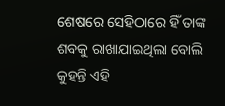ଶେଷରେ ସେହିଠାରେ ହିଁ ତାଙ୍କ ଶବକୁ ରାଖାଯାଇଥିଲା ବୋଲି କୁହନ୍ତି ଏହି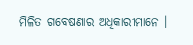ମିଳିତ ଗବେଷଣାର ଅଧିକାରୀମାନେ ।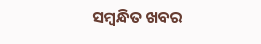ସମ୍ବନ୍ଧିତ ଖବର